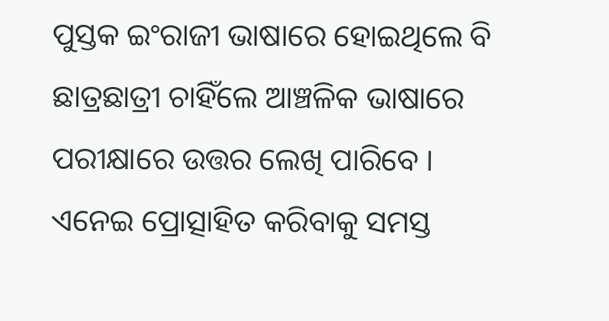ପୁସ୍ତକ ଇଂରାଜୀ ଭାଷାରେ ହୋଇଥିଲେ ବି ଛାତ୍ରଛାତ୍ରୀ ଚାହିଁଲେ ଆଞ୍ଚଳିକ ଭାଷାରେ ପରୀକ୍ଷାରେ ଉତ୍ତର ଲେଖି ପାରିବେ । ଏନେଇ ପ୍ରୋତ୍ସାହିତ କରିବାକୁ ସମସ୍ତ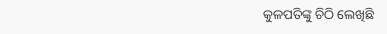କୁଳପତିଙ୍କୁ ଚିଠି ଲେଖିଛି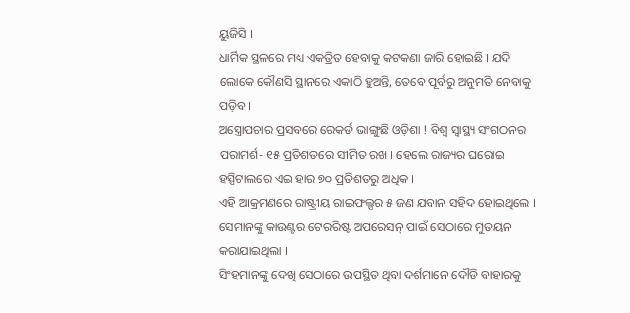ୟୁଜିସି ।
ଧାର୍ମିକ ସ୍ଥଳରେ ମଧ୍ୟ ଏକତ୍ରିତ ହେବାକୁ କଟକଣା ଜାରି ହୋଇଛି । ଯଦି ଲୋକେ କୌଣସି ସ୍ଥାନରେ ଏକାଠି ହୁଅନ୍ତି, ତେବେ ପୂର୍ବରୁ ଅନୁମତି ନେବାକୁ ପଡ଼ିବ ।
ଅସ୍ତ୍ରୋପଚାର ପ୍ରସବରେ ରେକର୍ଡ ଭାଙ୍ଗୁଛି ଓଡ଼ିଶା ! ବିଶ୍ୱ ସ୍ୱାସ୍ଥ୍ୟ ସଂଗଠନର ପରାମର୍ଶ- ୧୫ ପ୍ରତିଶତରେ ସୀମିତ ରଖ । ହେଲେ ରାଜ୍ୟର ଘରୋଇ ହସ୍ପିଟାଲରେ ଏଇ ହାର ୭୦ ପ୍ରତିଶତରୁ ଅଧିକ ।
ଏହି ଆକ୍ରମଣରେ ରାଷ୍ଟ୍ରୀୟ ରାଇଫଲ୍ସର ୫ ଜଣ ଯବାନ ସହିଦ ହୋଇଥିଲେ । ସେମାନଙ୍କୁ କାଉଣ୍ଟର ଟେରରିଷ୍ଟ ଅପରେସନ୍ ପାଇଁ ସେଠାରେ ମୁତୟନ କରାଯାଇଥିଲା ।
ସିଂହମାନଙ୍କୁ ଦେଖି ସେଠାରେ ଉପସ୍ଥିତ ଥିବା ଦର୍ଶମାନେ ଦୌଡି ବାହାରକୁ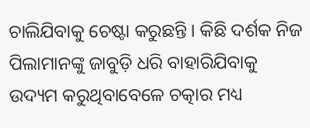ଚାଲିଯିବାକୁ ଚେଷ୍ଟା କରୁଛନ୍ତି । କିଛି ଦର୍ଶକ ନିଜ ପିଲାମାନଙ୍କୁ ଜାବୁଡ଼ି ଧରି ବାହାରିଯିବାକୁ ଉଦ୍ୟମ କରୁଥିବାବେଳେ ଚତ୍କାର ମଧ୍ୟ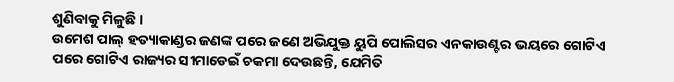ଶୁଣିବାକୁ ମିଳୁଛି ।
ଉମେଶ ପାଲ୍ ହତ୍ୟାକାଣ୍ଡର ଜଣଙ୍କ ପରେ ଜଣେ ଅଭିଯୁକ୍ତ ୟୁପି ପୋଲିସର ଏନକାଉଣ୍ଟର ଭୟରେ ଗୋଟିଏ ପରେ ଗୋଟିଏ ରାଜ୍ୟର ସୀମାଡେଇଁ ଚକମା ଦେଉଛନ୍ତି, ଯେମିତି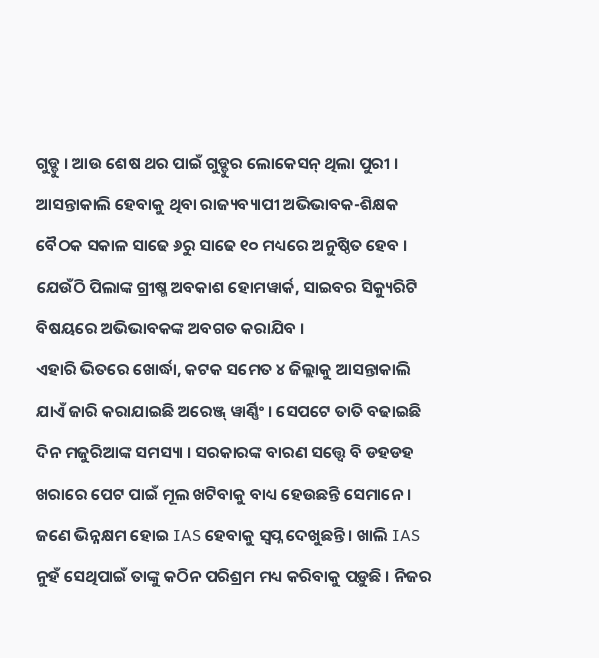ଗୁଡ୍ଡୁ । ଆଉ ଶେଷ ଥର ପାଇଁ ଗୁଡ୍ଡୁର ଲୋକେସନ୍ ଥିଲା ପୁରୀ ।
ଆସନ୍ତାକାଲି ହେବାକୁ ଥିବା ରାଜ୍ୟବ୍ୟାପୀ ଅଭିଭାବକ-ଶିକ୍ଷକ ବୈଠକ ସକାଳ ସାଢେ ୬ରୁ ସାଢେ ୧୦ ମଧ୍ୟରେ ଅନୁଷ୍ଠିତ ହେବ । ଯେଉଁଠି ପିଲାଙ୍କ ଗ୍ରୀଷ୍ମ ଅବକାଶ ହୋମୱାର୍କ, ସାଇବର ସିକ୍ୟୁରିଟି ବିଷୟରେ ଅଭିଭାବକଙ୍କ ଅବଗତ କରାଯିବ ।
ଏହାରି ଭିତରେ ଖୋର୍ଦ୍ଧା, କଟକ ସମେତ ୪ ଜିଲ୍ଲାକୁ ଆସନ୍ତାକାଲି ଯାଏଁ ଜାରି କରାଯାଇଛି ଅରେଞ୍ଜ୍ ୱାର୍ଣ୍ଣିଂ । ସେପଟେ ତାତି ବଢାଇଛି ଦିନ ମଜୁରିଆଙ୍କ ସମସ୍ୟା । ସରକାରଙ୍କ ବାରଣ ସତ୍ତ୍ୱେ ବି ଡହଡହ ଖରାରେ ପେଟ ପାଇଁ ମୂଲ ଖଟିବାକୁ ବାଧ୍ୟ ହେଉଛନ୍ତି ସେମାନେ ।
ଜଣେ ଭିନ୍ନକ୍ଷମ ହୋଇ IAS ହେବାକୁ ସ୍ୱପ୍ନ ଦେଖୁଛନ୍ତି । ଖାଲି IAS ନୁହଁ ସେଥିପାଇଁ ତାଙ୍କୁ କଠିନ ପରିଶ୍ରମ ମଧ୍ୟ କରିବାକୁ ପଡ଼ୁଛି । ନିଜର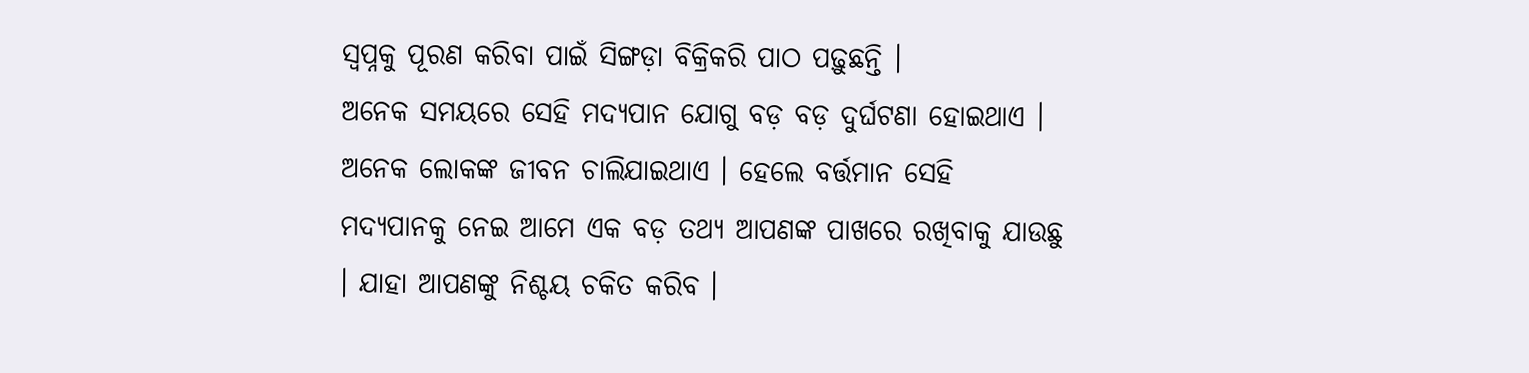ସ୍ୱପ୍ନକୁ ପୂରଣ କରିବା ପାଇଁ ସିଙ୍ଗଡ଼ା ବିକ୍ରିକରି ପାଠ ପଢ଼ୁଛନ୍ତି ।
ଅନେକ ସମୟରେ ସେହି ମଦ୍ୟପାନ ଯୋଗୁ ବଡ଼ ବଡ଼ ଦୁର୍ଘଟଣା ହୋଇଥାଏ । ଅନେକ ଲୋକଙ୍କ ଜୀବନ ଚାଲିଯାଇଥାଏ । ହେଲେ ବର୍ତ୍ତମାନ ସେହି ମଦ୍ୟପାନକୁ ନେଇ ଆମେ ଏକ ବଡ଼ ତଥ୍ୟ ଆପଣଙ୍କ ପାଖରେ ରଖିବାକୁ ଯାଉଛୁ । ଯାହା ଆପଣଙ୍କୁ ନିଶ୍ଚୟ ଚକିତ କରିବ ।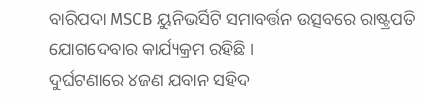ବାରିପଦା MSCB ୟୁନିଭର୍ସିଟି ସମାବର୍ତ୍ତନ ଉତ୍ସବରେ ରାଷ୍ଟ୍ରପତି ଯୋଗଦେବାର କାର୍ଯ୍ୟକ୍ରମ ରହିଛି ।
ଦୁର୍ଘଟଣାରେ ୪ଜଣ ଯବାନ ସହିଦ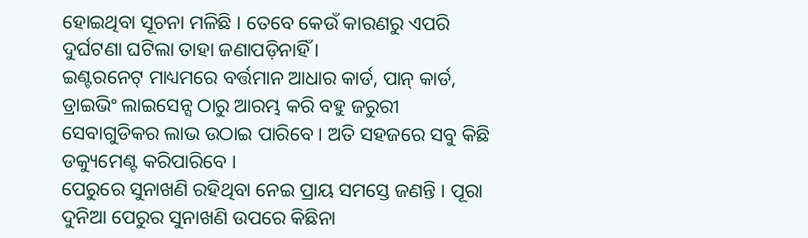ହୋଇଥିବା ସୂଚନା ମଳିଛି । ତେବେ କେଉଁ କାରଣରୁ ଏପରି ଦୁର୍ଘଟଣା ଘଟିଲା ତାହା ଜଣାପଡ଼ିନାହିଁ ।
ଇଣ୍ଟରନେଟ୍ ମାଧ୍ୟମରେ ବର୍ତ୍ତମାନ ଆଧାର କାର୍ଡ, ପାନ୍ କାର୍ଡ, ଡ୍ରାଇଭିଂ ଲାଇସେନ୍ସ ଠାରୁ ଆରମ୍ଭ କରି ବହୁ ଜରୁରୀ ସେବାଗୁଡିକର ଲାଭ ଉଠାଇ ପାରିବେ । ଅତି ସହଜରେ ସବୁ କିଛି ଡକ୍ୟୁମେଣ୍ଟ କରିପାରିବେ ।
ପେରୁରେ ସୁନାଖଣି ରହିଥିବା ନେଇ ପ୍ରାୟ ସମସ୍ତେ ଜଣନ୍ତି । ପୂରା ଦୁନିଆ ପେରୁର ସୁନାଖଣି ଉପରେ କିଛିନା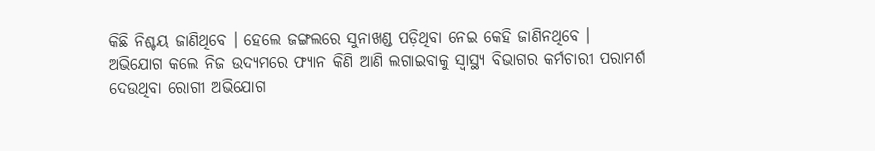କିଛି ନିଶ୍ଚୟ ଜାଣିଥିବେ । ହେଲେ ଜଙ୍ଗଲରେ ସୁନାଖଣ୍ଡ ପଡ଼ିଥିବା ନେଇ କେହି ଜାଣିନଥିବେ ।
ଅଭିଯୋଗ କଲେ ନିଜ ଉଦ୍ୟମରେ ଫ୍ୟାନ କିଣି ଆଣି ଲଗାଇବାକୁ ସ୍ୱାସ୍ଥ୍ୟ ବିଭାଗର କର୍ମଚାରୀ ପରାମର୍ଶ ଦେଉଥିବା ରୋଗୀ ଅଭିଯୋଗ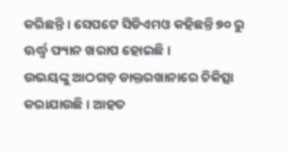କରିଛନ୍ତି । ସେପଟେ ସିଡିଏମଓ କହିଛନ୍ତି ୭୦ ରୁ ଊର୍ଦ୍ଧ୍ୱ ଫ୍ୟାନ ଖରାପ ହୋଇଛି ।
ଉଭୟଙ୍କୁ ଆଠଗଡ଼ ଡାକ୍ତରଖାନାରେ ଚିକିତ୍ସା କରାଯାଉଛି । ଆହତ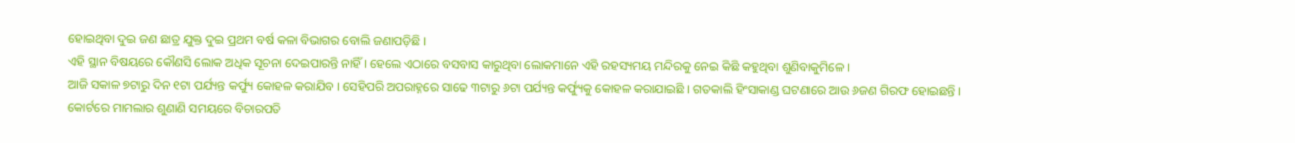ହୋଇଥିବା ଦୁଇ ଜଣ ଛାତ୍ର ଯୁକ୍ତ ଦୁଇ ପ୍ରଥମ ବର୍ଷ କଳା ବିଭାଗର ବୋଲି ଜଣାପଡ଼ିଛି ।
ଏହି ସ୍ଥାନ ବିଷୟରେ କୌଣସି ଲୋକ ଅଧିକ ସୂଚନା ଦେଇପାରନ୍ତି ନାହିଁ । ହେଲେ ଏଠାରେ ବସବାସ କାରୁଥିବା ଲୋକମାନେ ଏହି ରହସ୍ୟମୟ ମନ୍ଦିରକୁ ନେଇ କିଛି କହୁଥିବା ଶୁଣିବାକୁମିଳେ ।
ଆଜି ସକାଳ ୭ଟାରୁ ଦିନ ୧ଟା ପର୍ଯ୍ୟନ୍ତ କର୍ଫ୍ୟୁ କୋହଳ କରାଯିବ । ସେହିପରି ଅପରାହ୍ନରେ ସାଢେ ୩ଟାରୁ ୬ଟା ପର୍ଯ୍ୟନ୍ତ କର୍ଫ୍ୟୁକୁ କୋହଳ କରାଯାଇଛି । ଗତକାଲି ହିଂସାକାଣ୍ଡ ଘଟଣାରେ ଆଉ ୬ଜଣ ଗିରଫ ହୋଇଛନ୍ତି ।
କୋର୍ଟରେ ମାମଲାର ଶୁଣାଣି ସମୟରେ ବିଚାରପତି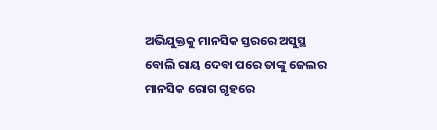ଅଭିଯୁକ୍ତକୁ ମାନସିକ ସ୍ତରରେ ଅସୁସ୍ଥ ବୋଲି ରାୟ ଦେବା ପରେ ତାଙ୍କୁ ଜେଲର ମାନସିକ ରୋଗ ଗୃହରେ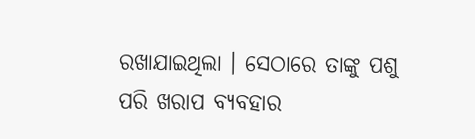ରଖାଯାଇଥିଲା । ସେଠାରେ ତାଙ୍କୁ ପଶୁ ପରି ଖରାପ ବ୍ୟବହାର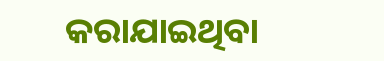କରାଯାଇଥିବା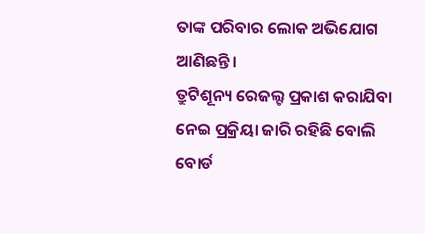ତାଙ୍କ ପରିବାର ଲୋକ ଅଭିଯୋଗ ଆଣିଛନ୍ତି ।
ତ୍ରୁଟିଶୂନ୍ୟ ରେଜଲ୍ଟ ପ୍ରକାଶ କରାଯିବା ନେଇ ପ୍ରକ୍ରିୟା ଜାରି ରହିଛି ବୋଲି ବୋର୍ଡ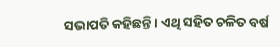ସଭାପତି କହିଛନ୍ତି । ଏଥି ସହିତ ଚଳିତ ବର୍ଷ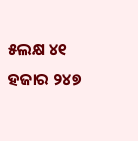୫ଲକ୍ଷ ୪୧ ହଜାର ୨୪୭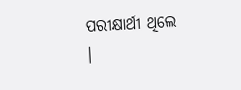ପରୀକ୍ଷାର୍ଥୀ ଥିଲେ ।